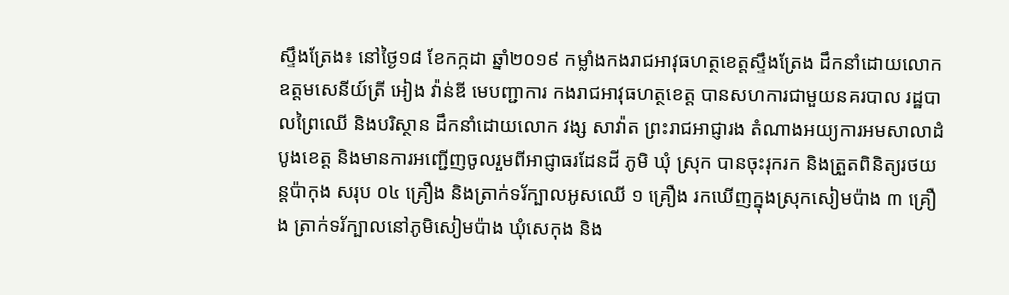ស្ទឹងត្រែង៖ នៅថ្ងៃ១៨ ខែកក្កដា ឆ្នាំ២០១៩ កម្លាំងកងរាជអាវុធហត្ថខេត្តស្ទឹងត្រែង ដឹកនាំដោយលោកឧត្តមសេនីយ៍ត្រី អៀង វ៉ាន់ឌី មេបញ្ជាការ កងរាជអាវុធហត្ថខេត្ត បានសហការជាមួយនគរបាល រដ្ឋបាលព្រៃឈើ និងបរិស្ថាន ដឹកនាំដោយលោក វង្ស សាវ៉ាត ព្រះរាជអាជ្ញារង តំណាងអយ្យការអមសាលាដំបូងខេត្ត និងមានការអញ្ជើញចូលរួមពីអាជ្ញាធរដែនដី ភូមិ ឃុំ ស្រុក បានចុះរុករក និងត្រួតពិនិត្យរថយន្តប៉ាកុង សរុប ០៤ គ្រឿង និងត្រាក់ទរ័ក្បាលអូសឈើ ១ គ្រឿង រកឃើញក្នុងស្រុកសៀមប៉ាង ៣ គ្រឿង ត្រាក់ទរ័ក្បាលនៅភូមិសៀមប៉ាង ឃុំសេកុង និង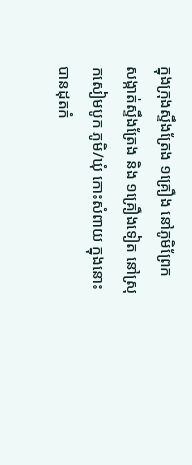ក្នុងក្រុងស្ទឹងត្រែង ១គ្រឿង នៅភូមិព្រែក សង្កាត់ស្ទឹងត្រែង និង ១គ្រឿងទៀត នៅស្រុកសៀមបូក ភូមិ/ឃុំ កោះសំពាយ ក្នុងនោះបានដុតកំ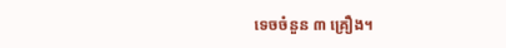ទេចចំនួន ៣ គ្រឿង។